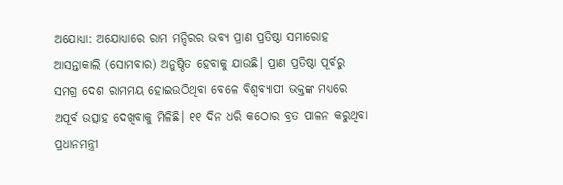ଅଯୋଧ୍ୟା: ଅଯୋଧ୍ୟାରେ ରାମ ମନ୍ଦିରର ଭବ୍ୟ ପ୍ରାଣ ପ୍ରତିଷ୍ଠା ସମାରୋହ ଆସନ୍ତାକାଲି (ସୋମବାର) ଅନୁଷ୍ଠିତ ହେବାକୁ ଯାଉଛି। ପ୍ରାଣ ପ୍ରତିଷ୍ଠା ପୂର୍ବରୁ ସମଗ୍ର ଦେଶ ରାମମୟ ହୋଇଉଠିଥିବା ବେଳେ ବିଶ୍ବବ୍ୟାପୀ ଭକ୍ତଙ୍କ ମଧ୍ୟରେ ଅପୂର୍ବ ଉତ୍ସାହ ଦେଖିବାକୁ ମିଳିଛି। ୧୧ ଦିନ ଧରି କଠୋର ବ୍ରତ ପାଳନ କରୁଥିବା ପ୍ରଧାନମନ୍ତ୍ରୀ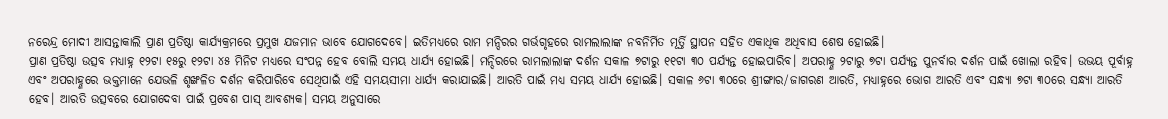ନରେନ୍ଦ୍ର ମୋଦୀ ଆସନ୍ତାକାଲି ପ୍ରାଣ ପ୍ରତିଷ୍ଠା କାର୍ଯ୍ୟକ୍ରମରେ ପ୍ରମୁଖ ଯଜମାନ ଭାବେ ଯୋଗଦେବେ। ଇତିମଧ୍ୟରେ ରାମ ମନ୍ଦିରର ଗର୍ଭଗୃହରେ ରାମଲାଲାଙ୍କ ନବନିର୍ମିତ ମୂର୍ତ୍ତି ସ୍ଥାପନ ସହିତ ଏକାଧିକ ଅଧିବାସ ଶେଷ ହୋଇଛି।
ପ୍ରାଣ ପ୍ରତିଷ୍ଠା ଉତ୍ସବ ମଧ୍ୟାହ୍ନ ୧୨ଟା ୧୫ରୁ ୧୨ଟା ୪୫ ମିନିଟ ମଧ୍ୟରେ ସଂପନ୍ନ ହେବ ବୋଲି ସମୟ ଧାର୍ଯ୍ୟ ହୋଇଛି। ମନ୍ଦିରରେ ରାମଲାଲାଙ୍କ ଦର୍ଶନ ସକାଳ ୭ଟାରୁ ୧୧ଟା ୩୦ ପର୍ଯ୍ୟନ୍ତ ହୋଇପାରିବ। ଅପରାହ୍ଣ ୨ଟାରୁ ୭ଟା ପର୍ଯ୍ୟନ୍ତ ପୁନର୍ବାର ଦର୍ଶନ ପାଇଁ ଖୋଲା ରହିବ। ଉଭୟ ପୂର୍ବାହ୍ନ ଏବଂ ଅପରାହ୍ଣରେ ଭକ୍ତମାନେ ଯେଭଳି ଶୃଙ୍ଖଳିତ ଦର୍ଶନ କରିପାରିବେ ସେଥିପାଇଁ ଏହି ସମୟସୀମା ଧାର୍ଯ୍ୟ କରାଯାଇଛି। ଆରତି ପାଇଁ ମଧ୍ୟ ସମୟ ଧାର୍ଯ୍ୟ ହୋଇଛି। ସକାଳ ୬ଟା ୩୦ରେ ଶ୍ରୀଙ୍ଗାର/ଜାଗରଣ ଆରତି, ମଧ୍ୟାହ୍ନରେ ଭୋଗ ଆରତି ଏବଂ ସନ୍ଧ୍ୟା ୭ଟା ୩୦ରେ ସନ୍ଧ୍ୟା ଆରତି ହେବ। ଆରତି ଉତ୍ସବରେ ଯୋଗଦେବା ପାଇଁ ପ୍ରବେଶ ପାସ୍ ଆବଶ୍ୟକ। ସମୟ ଅନୁସାରେ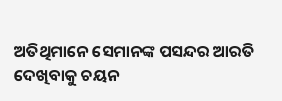ଅତିଥିମାନେ ସେମାନଙ୍କ ପସନ୍ଦର ଆରତି ଦେଖିବାକୁ ଚୟନ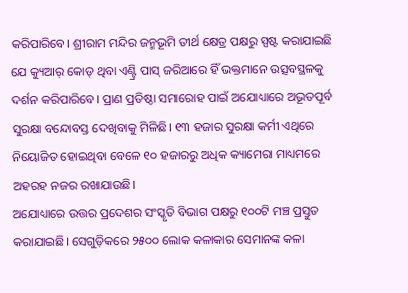କରିପାରିବେ। ଶ୍ରୀରାମ ମନ୍ଦିର ଜନ୍ମଭୂମି ତୀର୍ଥ କ୍ଷେତ୍ର ପକ୍ଷରୁ ସ୍ପଷ୍ଟ କରାଯାଇଛି ଯେ କ୍ୟୁଆର୍ କୋଡ୍ ଥିବା ଏଣ୍ଟ୍ରି ପାସ୍ ଜରିଆରେ ହିଁ ଭକ୍ତମାନେ ଉତ୍ସବସ୍ଥଳକୁ ଦର୍ଶନ କରିପାରିବେ। ପ୍ରାଣ ପ୍ରତିଷ୍ଠା ସମାରୋହ ପାଇଁ ଅଯୋଧ୍ୟାରେ ଅଭୂତପୂର୍ବ ସୁରକ୍ଷା ବନ୍ଦୋବସ୍ତ ଦେଖିବାକୁ ମିଳିଛି। ୧୩ ହଜାର ସୁରକ୍ଷା କର୍ମୀ ଏଥିରେ ନିୟୋଜିତ ହୋଇଥିବା ବେଳେ ୧୦ ହଜାରରୁ ଅଧିକ କ୍ୟାମେରା ମାଧ୍ୟମରେ ଅହରହ ନଜର ରଖାଯାଉଛି।
ଅଯୋଧ୍ୟାରେ ଉତ୍ତର ପ୍ରଦେଶର ସଂସ୍କୃତି ବିଭାଗ ପକ୍ଷରୁ ୧୦୦ଟି ମଞ୍ଚ ପ୍ରସ୍ତୁତ କରାଯାଇଛି। ସେଗୁଡ଼ିକରେ ୨୫୦୦ ଲୋକ କଳାକାର ସେମାନଙ୍କ କଳା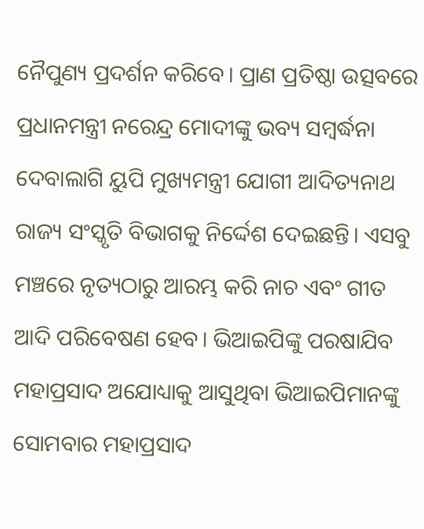ନୈପୁଣ୍ୟ ପ୍ରଦର୍ଶନ କରିବେ। ପ୍ରାଣ ପ୍ରତିଷ୍ଠା ଉତ୍ସବରେ ପ୍ରଧାନମନ୍ତ୍ରୀ ନରେନ୍ଦ୍ର ମୋଦୀଙ୍କୁ ଭବ୍ୟ ସମ୍ବର୍ଦ୍ଧନା ଦେବାଲାଗି ୟୁପି ମୁଖ୍ୟମନ୍ତ୍ରୀ ଯୋଗୀ ଆଦିତ୍ୟନାଥ ରାଜ୍ୟ ସଂସ୍କୃତି ବିଭାଗକୁ ନିର୍ଦ୍ଦେଶ ଦେଇଛନ୍ତି। ଏସବୁ ମଞ୍ଚରେ ନୃତ୍ୟଠାରୁ ଆରମ୍ଭ କରି ନାଚ ଏବଂ ଗୀତ ଆଦି ପରିବେଷଣ ହେବ। ଭିଆଇପିଙ୍କୁ ପରଷାଯିବ ମହାପ୍ରସାଦ ଅଯୋଧ୍ୟାକୁ ଆସୁଥିବା ଭିଆଇପିମାନଙ୍କୁ ସୋମବାର ମହାପ୍ରସାଦ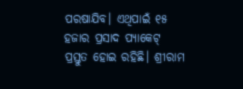ପରଷାଯିବ। ଏଥିପାଇଁ ୧୫ ହଜାର ପ୍ରସାଦ ପ୍ୟାକେଟ୍ ପ୍ରସ୍ତୁତ ହୋଇ ରହିଛି। ଶ୍ରୀରାମ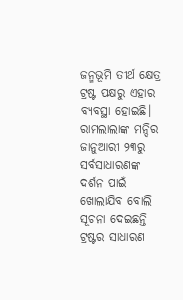ଜନ୍ମଭୂମି ତୀର୍ଥ କ୍ଷେତ୍ର ଟ୍ରଷ୍ଟ ପକ୍ଷରୁ ଏହାର ବ୍ୟବସ୍ଥା ହୋଇଛି। ରାମଲାଲାଙ୍କ ମନ୍ଦିର ଜାନୁଆରୀ ୨୩ରୁ ସର୍ବସାଧାରଣଙ୍କ ଦର୍ଶନ ପାଇଁ ଖୋଲାଯିବ ବୋଲି ସୂଚନା ଦେଇଛନ୍ତି ଟ୍ରଷ୍ଟର ସାଧାରଣ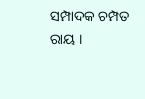ସମ୍ପାଦକ ଚମ୍ପତ ରାୟ ।